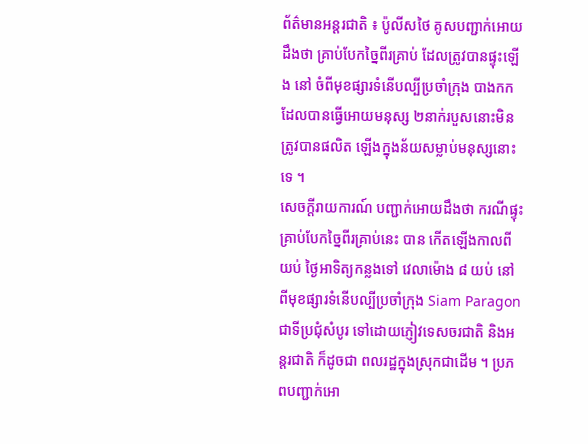ព័ត៌មានអន្តរជាតិ ៖ ប៉ូលីសថៃ គូសបញ្ជាក់អោយដឹងថា គ្រាប់បែកច្នៃពីរគ្រាប់ ដែលត្រូវបានផ្ទុះឡើង នៅ ចំពីមុខផ្សារទំនើបល្បីប្រចាំក្រុង បាងកក ដែលបានធ្វើអោយមនុស្ស ២នាក់របួសនោះមិនត្រូវបានផលិត ឡើងក្នុងន័យសម្លាប់មនុស្សនោះទេ ។
សេចក្តីរាយការណ៍ បញ្ជាក់អោយដឹងថា ករណីផ្ទុះគ្រាប់បែកច្នៃពីរគ្រាប់នេះ បាន កើតឡើងកាលពីយប់ ថ្ងៃអាទិត្យកន្លងទៅ វេលាម៉ោង ៨ យប់ នៅពីមុខផ្សារទំនើបល្បីប្រចាំក្រុង Siam Paragon ជាទីប្រជុំសំបូរ ទៅដោយភ្ញៀវទេសចរជាតិ និងអន្តរជាតិ ក៏ដូចជា ពលរដ្ឋក្នុងស្រុកជាដើម ។ ប្រភពបញ្ជាក់អោ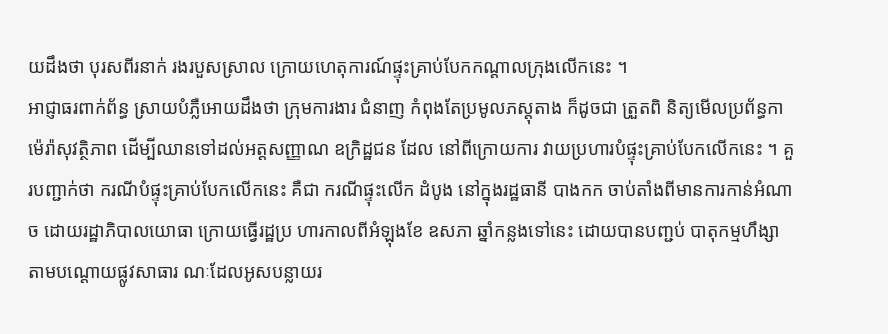យដឹងថា បុរសពីរនាក់ រងរបួសស្រាល ក្រោយហេតុការណ៍ផ្ទុះគ្រាប់បែកកណ្តាលក្រុងលើកនេះ ។
អាជ្ញាធរពាក់ព័ន្ធ ស្រាយបំភ្លឺអោយដឹងថា ក្រុមការងារ ជំនាញ កំពុងតែប្រមូលភស្តុតាង ក៏ដូចជា ត្រួតពិ និត្យមើលប្រព័ន្ធកាម៉េរ៉ាសុវត្ថិភាព ដើម្បីឈានទៅដល់អត្តសញ្ញាណ ឧក្រិដ្ឋជន ដែល នៅពីក្រោយការ វាយប្រហារបំផ្ទុះគ្រាប់បែកលើកនេះ ។ គួរបញ្ជាក់ថា ករណីបំផ្ទុះគ្រាប់បែកលើកនេះ គឺជា ករណីផ្ទុះលើក ដំបូង នៅក្នុងរដ្ឋធានី បាងកក ចាប់តាំងពីមានការកាន់អំណាច ដោយរដ្ឋាភិបាលយោធា ក្រោយធ្វើរដ្ឋប្រ ហារកាលពីអំឡុងខែ ឧសភា ឆ្នាំកន្លងទៅនេះ ដោយបានបញ្ជប់ បាតុកម្មហឹង្សា តាមបណ្តោយផ្លូវសាធារ ណៈដែលអូសបន្លាយរ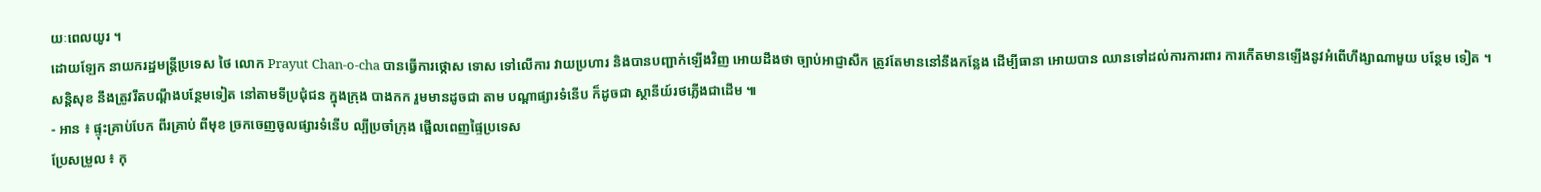យៈពេលយូរ ។
ដោយឡែក នាយករដ្ឋមន្រ្តីប្រទេស ថៃ លោក Prayut Chan-o-cha បានធ្វើការថ្កោស ទោស ទៅលើការ វាយប្រហារ និងបានបញ្ជាក់ឡើងវិញ អោយដឹងថា ច្បាប់អាជ្ញាសឹក ត្រូវតែមាននៅនឹងកន្លែង ដើម្បីធានា អោយបាន ឈានទៅដល់ការការពារ ការកើតមានឡើងនូវអំពើហឹង្សាណាមួយ បន្ថែម ទៀត ។ សន្តិសុខ នឹងត្រូវរឹតបណ្តឹងបន្ថែមទៀត នៅតាមទីប្រជុំជន ក្នុងក្រុង បាងកក រួមមានដូចជា តាម បណ្តាផ្សារទំនើប ក៏ដូចជា ស្ថានីយ៍រថភ្លើងជាដើម ៕
- អាន ៖ ផ្ទុះគ្រាប់បែក ពីរគ្រាប់ ពីមុខ ច្រកចេញចូលផ្សារទំនើប ល្បីប្រចាំក្រុង ផ្អើលពេញផ្ទៃប្រទេស
ប្រែសម្រួល ៖ កុ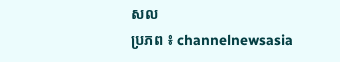សល
ប្រភព ៖ channelnewsasia